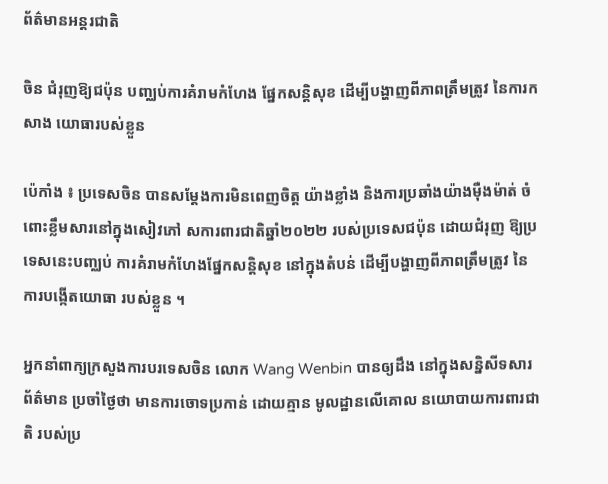ព័ត៌មានអន្តរជាតិ

ចិន ជំរុញឱ្យជប៉ុន បញ្ឈប់ការគំរាមកំហែង ផ្នែកសន្តិសុខ ដើម្បីបង្ហាញពីភាពត្រឹមត្រូវ នៃការកសាង យោធារបស់ខ្លួន

ប៉េកាំង ៖ ប្រទេសចិន បានសម្តែងការមិនពេញចិត្ត យ៉ាងខ្លាំង និងការប្រឆាំងយ៉ាងម៉ឺងម៉ាត់ ចំពោះខ្លឹមសារនៅក្នុងសៀវភៅ សការពារជាតិឆ្នាំ២០២២ របស់ប្រទេសជប៉ុន ដោយជំរុញ ឱ្យប្រទេសនេះបញ្ឈប់ ការគំរាមកំហែងផ្នែកសន្តិសុខ នៅក្នុងតំបន់ ដើម្បីបង្ហាញពីភាពត្រឹមត្រូវ នៃការបង្កើតយោធា របស់ខ្លួន ។

អ្នកនាំពាក្យក្រសួងការបរទេសចិន លោក Wang Wenbin បានឲ្យដឹង នៅក្នុងសន្និសីទសារព័ត៌មាន ប្រចាំថ្ងៃថា មានការចោទប្រកាន់ ដោយគ្មាន មូលដ្ឋានលើគោល នយោបាយការពារជាតិ របស់ប្រ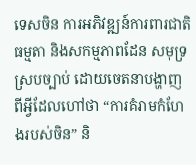ទេសចិន ការអភិវឌ្ឍន៍ការពារជាតិ ធម្មតា និងសកម្មភាពដែន សមុទ្រស្របច្បាប់ ដោយចេតនាបង្ហាញ ពីអ្វីដែលហៅថា “ការគំរាមកំហែងរបស់ចិន” និ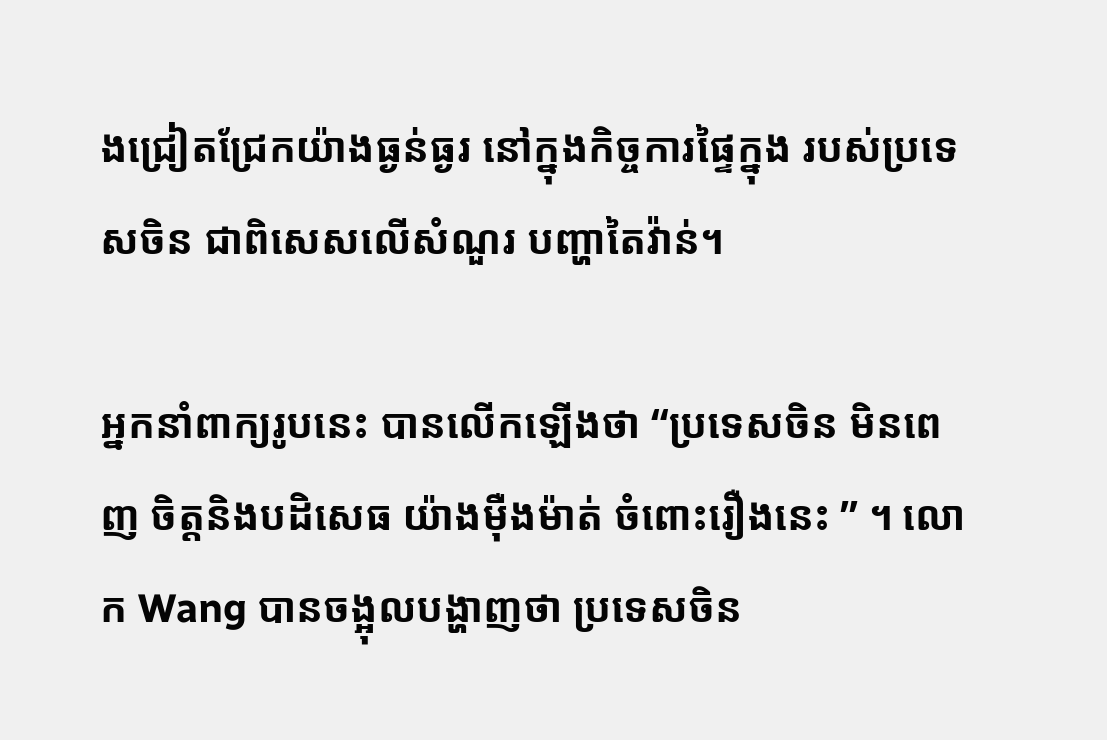ងជ្រៀតជ្រែកយ៉ាងធ្ងន់ធ្ងរ នៅក្នុងកិច្ចការផ្ទៃក្នុង របស់ប្រទេសចិន ជាពិសេសលើសំណួរ បញ្ហាតៃវ៉ាន់។

អ្នកនាំពាក្យរូបនេះ បានលើកឡើងថា “ប្រទេសចិន មិនពេញ ចិត្តនិងបដិសេធ យ៉ាងម៉ឺងម៉ាត់ ចំពោះរឿងនេះ ” ។ លោក Wang បានចង្អុលបង្ហាញថា ប្រទេសចិន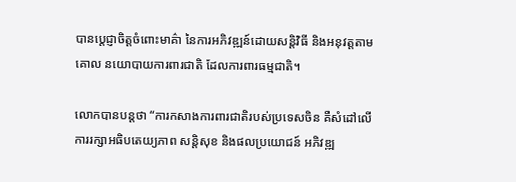បានប្តេជ្ញាចិត្តចំពោះមាគ៌ា នៃការអភិវឌ្ឍន៍ដោយសន្តិវិធី និងអនុវត្តតាមគោល នយោបាយការពារជាតិ ដែលការពារធម្មជាតិ។

លោកបានបន្ដថា “ការកសាងការពារជាតិរបស់ប្រទេសចិន គឺសំដៅលើការរក្សាអធិបតេយ្យភាព សន្តិសុខ និងផលប្រយោជន៍ អភិវឌ្ឍ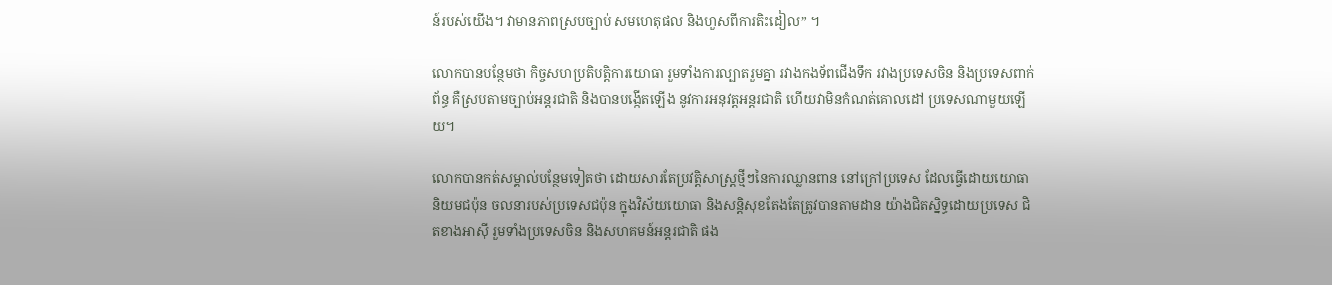ន៍របស់យើង។ វាមានភាពស្របច្បាប់ សមហេតុផល និងហួសពីការតិះដៀល” ។

លោកបានបន្ថែមថា កិច្ចសហប្រតិបត្តិការយោធា រួមទាំងការល្បាតរួមគ្នា រវាងកងទ័ពជើងទឹក រវាងប្រទេសចិន និងប្រទេសពាក់ព័ន្ធ គឺស្របតាមច្បាប់អន្តរជាតិ និងបានបង្កើតឡើង នូវការអនុវត្ដអន្តរជាតិ ហើយវាមិនកំណត់គោលដៅ ប្រទេសណាមួយឡើយ។

លោកបានកត់សម្គាល់បន្ថែមទៀតថា ដោយសារតែប្រវត្តិសាស្រ្តថ្មីៗនៃការឈ្លានពាន នៅក្រៅប្រទេស ដែលធ្វើដោយយោធានិយមជប៉ុន ចលនារបស់ប្រទេសជប៉ុន ក្នុងវិស័យយោធា និងសន្តិសុខតែងតែត្រូវបានតាមដាន យ៉ាងជិតស្និទ្ធដោយប្រទេស ជិតខាងអាស៊ី រួមទាំងប្រទេសចិន និងសហគមន៍អន្តរជាតិ ផង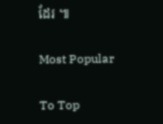ដែរ ៕

Most Popular

To Top